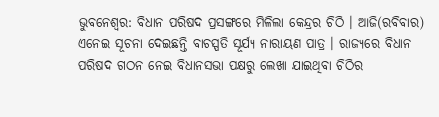ଭୁବନେଶ୍ବର: ବିଧାନ ପରିଷଦ ପ୍ରସଙ୍ଗରେ ମିଳିଲା କେନ୍ଦ୍ରର ଚିଠି । ଆଜି(ରବିବାର) ଏନେଇ ସୂଚନା ଦେଇଛନ୍ତି ବାଚସ୍ପତି ସୂର୍ଯ୍ୟ ନାରାୟଣ ପାତ୍ର । ରାଜ୍ୟରେ ବିଧାନ ପରିଷଦ ଗଠନ ନେଇ ବିଧାନସଭା ପକ୍ଷରୁ ଲେଖା ଯାଇଥିବା ଚିଠିର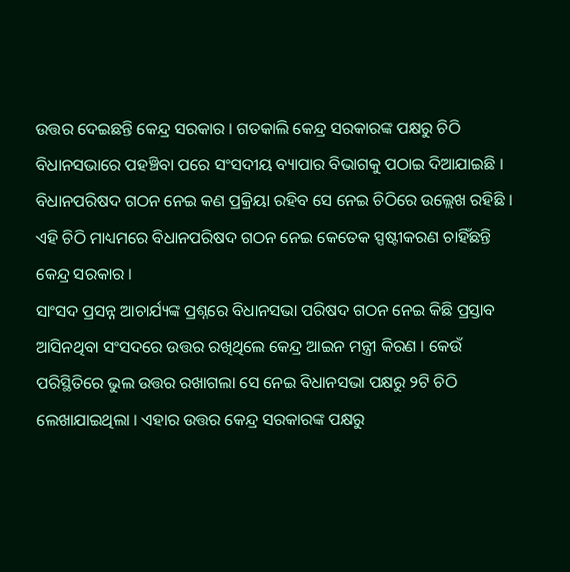ଉତ୍ତର ଦେଇଛନ୍ତି କେନ୍ଦ୍ର ସରକାର । ଗତକାଲି କେନ୍ଦ୍ର ସରକାରଙ୍କ ପକ୍ଷରୁ ଚିଠି ବିଧାନସଭାରେ ପହଞ୍ଚିବା ପରେ ସଂସଦୀୟ ବ୍ୟାପାର ବିଭାଗକୁ ପଠାଇ ଦିଆଯାଇଛି । ବିଧାନପରିଷଦ ଗଠନ ନେଇ କଣ ପ୍ରକ୍ରିୟା ରହିବ ସେ ନେଇ ଚିଠିରେ ଉଲ୍ଲେଖ ରହିଛି । ଏହି ଚିଠି ମାଧ୍ୟମରେ ବିଧାନପରିଷଦ ଗଠନ ନେଇ କେତେକ ସ୍ପଷ୍ଟୀକରଣ ଚାହିଁଛନ୍ତି କେନ୍ଦ୍ର ସରକାର ।
ସାଂସଦ ପ୍ରସନ୍ନ ଆଚାର୍ଯ୍ୟଙ୍କ ପ୍ରଶ୍ନରେ ବିଧାନସଭା ପରିଷଦ ଗଠନ ନେଇ କିଛି ପ୍ରସ୍ତାବ ଆସିନଥିବା ସଂସଦରେ ଉତ୍ତର ରଖିଥିଲେ କେନ୍ଦ୍ର ଆଇନ ମନ୍ତ୍ରୀ କିରଣ । କେଉଁ ପରିସ୍ଥିତିରେ ଭୁଲ ଉତ୍ତର ରଖାଗଲା ସେ ନେଇ ବିଧାନସଭା ପକ୍ଷରୁ ୨ଟି ଚିଠି ଲେଖାଯାଇଥିଲା । ଏହାର ଉତ୍ତର କେନ୍ଦ୍ର ସରକାରଙ୍କ ପକ୍ଷରୁ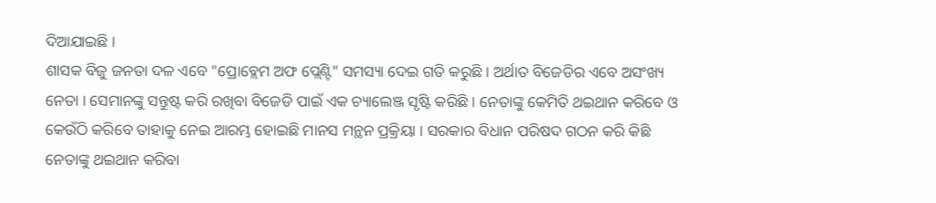ଦିଆଯାଇଛି ।
ଶାସକ ବିଜୁ ଜନତା ଦଳ ଏବେ "ପ୍ରୋବ୍ଲେମ ଅଫ ପ୍ଲେଣ୍ଟି" ସମସ୍ୟା ଦେଇ ଗତି କରୁଛି । ଅର୍ଥାତ ବିଜେଡିର ଏବେ ଅସଂଖ୍ୟ ନେତା । ସେମାନଙ୍କୁ ସନ୍ତୁଷ୍ଟ କରି ରଖିବା ବିଜେଡି ପାଇଁ ଏକ ଚ୍ୟାଲେଞ୍ଜ ସୃଷ୍ଟି କରିଛି । ନେତାଙ୍କୁ କେମିତି ଥଇଥାନ କରିବେ ଓ କେଉଁଠି କରିବେ ତାହାକୁ ନେଇ ଆରମ୍ଭ ହୋଇଛି ମାନସ ମନ୍ଥନ ପ୍ରକ୍ରିୟା । ସରକାର ବିଧାନ ପରିଷଦ ଗଠନ କରି କିଛି ନେତାଙ୍କୁ ଥଇଥାନ କରିବା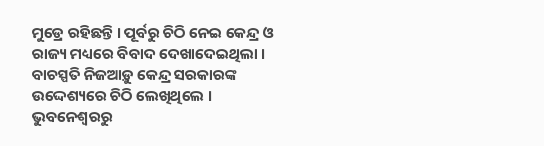ମୁଡ୍ରେ ରହିଛନ୍ତି । ପୂର୍ବରୁ ଚିଠି ନେଇ କେନ୍ଦ୍ର ଓ ରାଜ୍ୟ ମଧ୍ୟରେ ବିବାଦ ଦେଖାଦେଇଥିଲା । ବାଚସ୍ପତି ନିଜଆଡ଼ୁ କେନ୍ଦ୍ର ସରକାରଙ୍କ ଉଦ୍ଦେଶ୍ୟରେ ଚିଠି ଲେଖିଥିଲେ ।
ଭୁବନେଶ୍ବରରୁ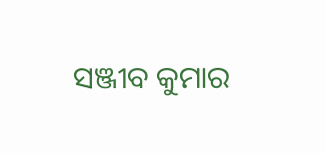ସଞ୍ଜୀବ କୁମାର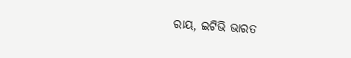ରାୟ, ଇଟିଭି ଭାରତ